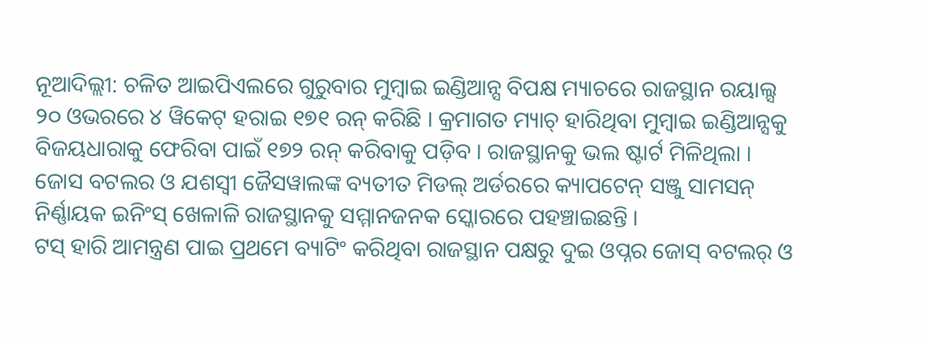ନୂଆଦିଲ୍ଲୀ: ଚଳିତ ଆଇପିଏଲରେ ଗୁରୁବାର ମୁମ୍ବାଇ ଇଣ୍ଡିଆନ୍ସ ବିପକ୍ଷ ମ୍ୟାଚରେ ରାଜସ୍ଥାନ ରୟାଲ୍ସ ୨୦ ଓଭରରେ ୪ ୱିକେଟ୍ ହରାଇ ୧୭୧ ରନ୍ କରିଛି । କ୍ରମାଗତ ମ୍ୟାଚ୍ ହାରିଥିବା ମୁମ୍ବାଇ ଇଣ୍ଡିଆନ୍ସକୁ ବିଜୟଧାରାକୁ ଫେରିବା ପାଇଁ ୧୭୨ ରନ୍ କରିବାକୁ ପଡ଼ିବ । ରାଜସ୍ଥାନକୁ ଭଲ ଷ୍ଟାର୍ଟ ମିଳିଥିଲା । ଜୋସ ବଟଲର ଓ ଯଶସ୍ୱୀ ଜୈସୱାଲଙ୍କ ବ୍ୟତୀତ ମିଡଲ୍ ଅର୍ଡରରେ କ୍ୟାପଟେନ୍ ସଞ୍ଜୁ ସାମସନ୍ ନିର୍ଣ୍ଣାୟକ ଇନିଂସ୍ ଖେଳାଳି ରାଜସ୍ଥାନକୁ ସମ୍ମାନଜନକ ସ୍କୋରରେ ପହଞ୍ଚାଇଛନ୍ତି ।
ଟସ୍ ହାରି ଆମନ୍ତ୍ରଣ ପାଇ ପ୍ରଥମେ ବ୍ୟାଟିଂ କରିଥିବା ରାଜସ୍ଥାନ ପକ୍ଷରୁ ଦୁଇ ଓପ୍ନର ଜୋସ୍ ବଟଲର୍ ଓ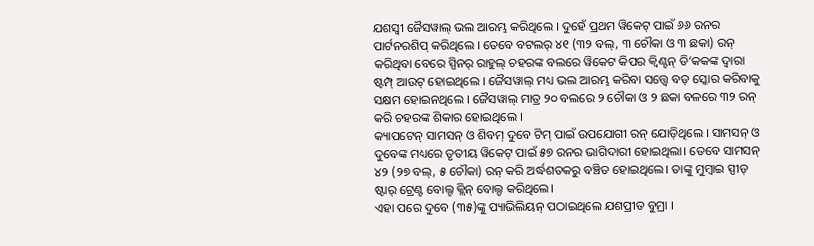ଯଶସ୍ୱୀ ଜୈସୱାଲ୍ ଭଲ ଆରମ୍ଭ କରିଥିଲେ । ଦୁହେଁ ପ୍ରଥମ ୱିକେଟ୍ ପାଇଁ ୬୬ ରନର ପାର୍ଟନରଶିପ୍ କରିଥିଲେ । ତେବେ ବଟଲର୍ ୪୧ (୩୨ ବଲ୍, ୩ ଚୌକା ଓ ୩ ଛକା) ରନ୍ କରିଥିବା ବେରେ ସ୍ପିନର୍ ରାହୁଲ୍ ଚହରଙ୍କ ବଲରେ ୱିକେଟ କିପର କ୍ୱିଣ୍ଟନ୍ ଡି’କକଙ୍କ ଦ୍ୱାରା ଷ୍ଟମ୍ପ୍ ଆଉଟ୍ ହୋଇଥିଲେ । ଜୈସୱାଲ୍ ମଧ୍ୟ ଭଲ ଆରମ୍ଭ କରିବା ସତ୍ତ୍ୱେ ବଡ଼ ସ୍କୋର କରିବାକୁ ସକ୍ଷମ ହୋଇନଥିଲେ । ଜୈସୱାଲ୍ ମାତ୍ର ୨୦ ବଲରେ ୨ ଚୌକା ଓ ୨ ଛକା ବଳରେ ୩୨ ରନ୍ କରି ଚହରଙ୍କ ଶିକାର ହୋଇଥିଲେ ।
କ୍ୟାପଟେନ୍ ସାମସନ୍ ଓ ଶିବମ୍ ଦୁବେ ଟିମ୍ ପାଇଁ ଉପଯୋଗୀ ରନ୍ ଯୋଡ଼ିଥିଲେ । ସାମସନ୍ ଓ ଦୁବେଙ୍କ ମଧ୍ୟରେ ତୃତୀୟ ୱିକେଟ୍ ପାଇଁ ୫୭ ରନର ଭାଗିଦାରୀ ହୋଇଥିଲା। ତେବେ ସାମସନ୍ ୪୨ (୨୭ ବଲ୍, ୫ ଚୌକା) ରନ୍ କରି ଅର୍ଦ୍ଧଶତକରୁ ବଞ୍ଚିତ ହୋଇଥିଲେ। ତାଙ୍କୁ ମୁମ୍ବାଇ ସ୍ପୀଡ୍ ଷ୍ଟାର୍ ଟ୍ରେଣ୍ଟ ବୋଲ୍ଟ କ୍ଲିନ୍ ବୋଲ୍ଡ କରିଥିଲେ।
ଏହା ପରେ ଦୁବେ (୩୫)ଙ୍କୁ ପ୍ୟାଭିଲିୟନ୍ ପଠାଇଥିଲେ ଯଶପ୍ରୀତ ବୁମ୍ରା ।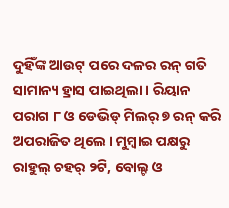ଦୁହିଁଙ୍କ ଆଉଟ୍ ପରେ ଦଳର ରନ୍ ଗତି ସାମାନ୍ୟ ହ୍ରାସ ପାଇଥିଲା । ରିୟାନ ପରାଗ ୮ ଓ ଡେଭିଡ୍ ମିଲର୍ ୭ ରନ୍ କରି ଅପରାଜିତ ଥିଲେ । ମୁମ୍ବାଇ ପକ୍ଷରୁ ରାହୁଲ୍ ଚହର୍ ୨ଟି, ବୋଲ୍ଟ ଓ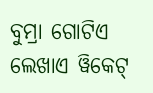ବୁମ୍ରା ଗୋଟିଏ ଲେଖାଏ ୱିକେଟ୍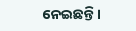ନେଇଛନ୍ତି।